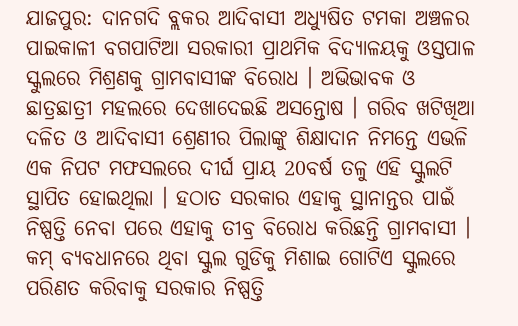ଯାଜପୁର: ଦାନଗଦି ବ୍ଲକର ଆଦିବାସୀ ଅଧ୍ୟୁଷିତ ଟମକା ଅଞ୍ଚଳର ପାଇକାଳୀ ବଗପାଟିଆ ସରକାରୀ ପ୍ରାଥମିକ ବିଦ୍ୟାଳୟକୁ ଓସ୍ତପାଳ ସ୍କୁଲରେ ମିଶ୍ରଣକୁ ଗ୍ରାମବାସୀଙ୍କ ବିରୋଧ । ଅଭିଭାବକ ଓ ଛାତ୍ରଛାତ୍ରୀ ମହଲରେ ଦେଖାଦେଇଛି ଅସନ୍ତୋଷ । ଗରିବ ଖଟିଖିଆ ଦଳିତ ଓ ଆଦିବାସୀ ଶ୍ରେଣୀର ପିଲାଙ୍କୁ ଶିକ୍ଷାଦାନ ନିମନ୍ତେ ଏଭଳି ଏକ ନିପଟ ମଫସଲରେ ଦୀର୍ଘ ପ୍ରାୟ 20ବର୍ଷ ତଳୁ ଏହି ସ୍କୁଲଟି ସ୍ଥାପିତ ହୋଇଥିଲା । ହଠାତ ସରକାର ଏହାକୁ ସ୍ଥାନାନ୍ତର ପାଇଁ ନିଷ୍ପତ୍ତି ନେବା ପରେ ଏହାକୁ ତୀବ୍ର ବିରୋଧ କରିଛନ୍ତି ଗ୍ରାମବାସୀ ।
କମ୍ ବ୍ୟବଧାନରେ ଥିବା ସ୍କୁଲ ଗୁଡିକୁ ମିଶାଇ ଗୋଟିଏ ସ୍କୁଲରେ ପରିଣତ କରିବାକୁ ସରକାର ନିଷ୍ପତ୍ତି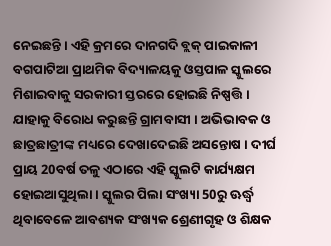ନେଇଛନ୍ତି । ଏହି କ୍ରମରେ ଦାନଗଦି ବ୍ଲକ୍ ପାଇକାଳୀ ବଗପାଟିଆ ପ୍ରାଥମିକ ବିଦ୍ୟାଳୟକୁ ଓସ୍ତପାଳ ସ୍କୁଲରେ ମିଶାଇବାକୁ ସରକାରୀ ସ୍ତରରେ ହୋଇଛି ନିଷ୍ପତ୍ତି । ଯାହାକୁ ବିରୋଧ କରୁଛନ୍ତି ଗ୍ରାମବାସୀ । ଅଭିଭାବକ ଓ ଛାତ୍ରଛାତ୍ରୀଙ୍କ ମଧ୍ୟରେ ଦେଖାଦେଇଛି ଅସନ୍ତୋଷ । ଦୀର୍ଘ ପ୍ରାୟ 20ବର୍ଷ ତଳୁ ଏଠାରେ ଏହି ସ୍କୁଲଟି କାର୍ଯ୍ୟକ୍ଷମ ହୋଇଆସୁଥିଲା । ସ୍କୁଲର ପିଲା ସଂଖ୍ୟା 50ରୁ ଊର୍ଦ୍ଧ୍ବ ଥିବାବେଳେ ଆବଶ୍ୟକ ସଂଖ୍ୟକ ଶ୍ରେଣୀଗୃହ ଓ ଶିକ୍ଷକ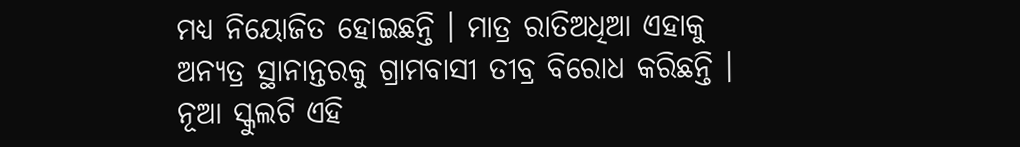ମଧ୍ୟ ନିୟୋଜିତ ହୋଇଛନ୍ତି । ମାତ୍ର ରାତିଅଧିଆ ଏହାକୁ ଅନ୍ୟତ୍ର ସ୍ଥାନାନ୍ତରକୁ ଗ୍ରାମବାସୀ ତୀବ୍ର ବିରୋଧ କରିଛନ୍ତି । ନୂଆ ସ୍କୁଲଟି ଏହି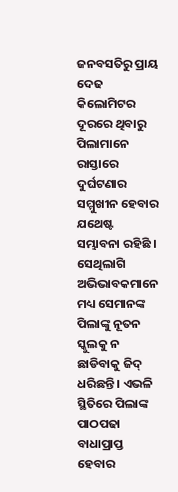ଜନବସତିରୁ ପ୍ରାୟ ଦେଢ କିଲୋମିଟର ଦୂରରେ ଥିବାରୁ ପିଲାମାନେ ରାସ୍ତାରେ ଦୁର୍ଘଟଣାର ସମ୍ମୁଖୀନ ହେବାର ଯଥେଷ୍ଟ ସମ୍ଭାବନା ରହିଛି । ସେଥିଲାଗି ଅଭିଭାବକମାନେ ମଧ୍ୟ ସେମାନଙ୍କ ପିଲାଙ୍କୁ ନୂତନ ସ୍କୁଲକୁ ନ ଛାଡିବାକୁ ଜିଦ୍ ଧରିଛନ୍ତି । ଏଭଳି ସ୍ଥିତିରେ ପିଲାଙ୍କ ପାଠପଢା ବାଧାପ୍ରାପ୍ତ ହେବାର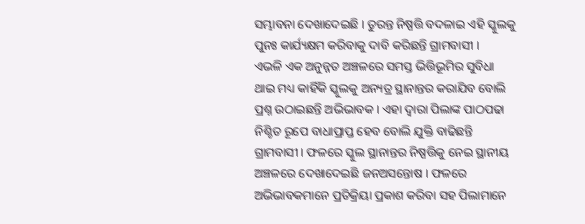ସମ୍ଭାବନା ଦେଖାଦେଇଛି । ତୁରନ୍ତ ନିଷ୍ପତ୍ତି ବଦଳାଇ ଏହି ସ୍କୁଲକୁ ପୁନଃ କାର୍ଯ୍ୟକ୍ଷମ କରିବାକୁ ଦାବି କରିଛନ୍ତି ଗ୍ରାମବାସୀ ।
ଏଭଳି ଏକ ଅନୁନ୍ନତ ଅଞ୍ଚଳରେ ସମସ୍ତ ଭିତ୍ତିଭୂମିର ସୁବିଧା ଥାଇ ମଧ୍ୟ କାହିଁକି ସ୍କୁଲକୁ ଅନ୍ୟତ୍ର ସ୍ଥାନାନ୍ତର କରାଯିବ ବୋଲି ପ୍ରଶ୍ନ ଉଠାଇଛନ୍ତି ଅଭିଭାବକ । ଏହା ଦ୍ବାରା ପିଲାଙ୍କ ପାଠପଢା ନିଶ୍ଚିତ ରୂପେ ବାଧାପ୍ରାପ୍ତ ହେବ ବୋଲି ଯୁକ୍ତି ବାଢିଛନ୍ତି ଗ୍ରାମବାସୀ । ଫଳରେ ସ୍କୁଲ ସ୍ଥାନାନ୍ତର ନିଷ୍ପତ୍ତିକୁ ନେଇ ସ୍ଥାନୀୟ ଅଞ୍ଚଳରେ ଦେଖାଦେଇଛି ଜନଅସନ୍ତୋଷ । ଫଳରେ ଅଭିଭାବକମାନେ ପ୍ରତିକ୍ରିୟା ପ୍ରକାଶ କରିବା ସହ ପିଲାମାନେ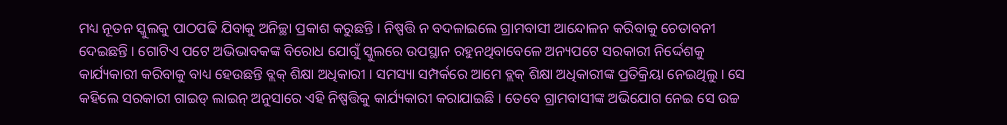ମଧ୍ୟ ନୂତନ ସ୍କୁଲକୁ ପାଠପଢି ଯିବାକୁ ଅନିଚ୍ଛା ପ୍ରକାଶ କରୁଛନ୍ତି । ନିଷ୍ପତ୍ତି ନ ବଦଳାଇଲେ ଗ୍ରାମବାସୀ ଆନ୍ଦୋଳନ କରିବାକୁ ଚେତାବନୀ ଦେଇଛନ୍ତି । ଗୋଟିଏ ପଟେ ଅଭିଭାବକଙ୍କ ବିରୋଧ ଯୋଗୁଁ ସ୍କୁଲରେ ଉପସ୍ଥାନ ରହୁନଥିବାବେଳେ ଅନ୍ୟପଟେ ସରକାରୀ ନିର୍ଦ୍ଦେଶକୁ କାର୍ଯ୍ୟକାରୀ କରିବାକୁ ବାଧ୍ୟ ହେଉଛନ୍ତି ବ୍ଲକ୍ ଶିକ୍ଷା ଅଧିକାରୀ । ସମସ୍ୟା ସମ୍ପର୍କରେ ଆମେ ବ୍ଲକ୍ ଶିକ୍ଷା ଅଧିକାରୀଙ୍କ ପ୍ରତିକ୍ରିୟା ନେଇଥିଲୁ । ସେ କହିଲେ ସରକାରୀ ଗାଇଡ୍ ଲାଇନ୍ ଅନୁସାରେ ଏହି ନିଷ୍ପତ୍ତିକୁ କାର୍ଯ୍ୟକାରୀ କରାଯାଇଛି । ତେବେ ଗ୍ରାମବାସୀଙ୍କ ଅଭିଯୋଗ ନେଇ ସେ ଉଚ୍ଚ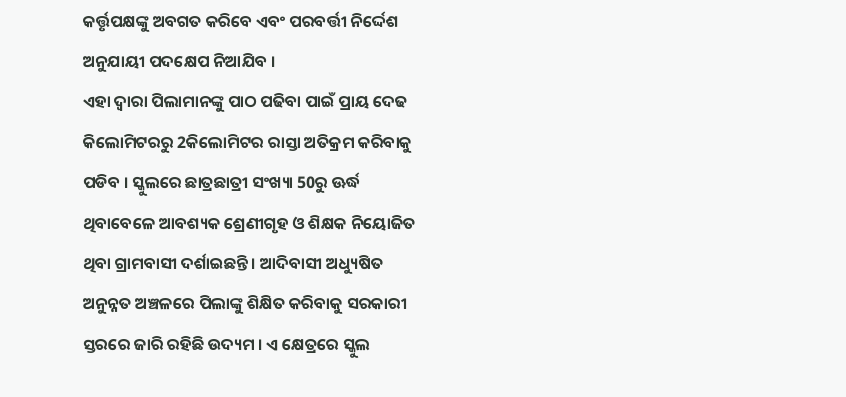କର୍ତ୍ତୃପକ୍ଷଙ୍କୁ ଅବଗତ କରିବେ ଏବଂ ପରବର୍ତ୍ତୀ ନିର୍ଦ୍ଦେଶ ଅନୁଯାୟୀ ପଦକ୍ଷେପ ନିଆଯିବ ।
ଏହା ଦ୍ବାରା ପିଲାମାନଙ୍କୁ ପାଠ ପଢିବା ପାଇଁ ପ୍ରାୟ ଦେଢ କିଲୋମିଟରରୁ 2କିଲୋମିଟର ରାସ୍ତା ଅତିକ୍ରମ କରିବାକୁ ପଡିବ । ସ୍କୁଲରେ ଛାତ୍ରଛାତ୍ରୀ ସଂଖ୍ୟା 50ରୁ ଊର୍ଦ୍ଧ ଥିବାବେଳେ ଆବଶ୍ୟକ ଶ୍ରେଣୀଗୃହ ଓ ଶିକ୍ଷକ ନିୟୋଜିତ ଥିବା ଗ୍ରାମବାସୀ ଦର୍ଶାଇଛନ୍ତି । ଆଦିବାସୀ ଅଧ୍ୟୁଷିତ ଅନୁନ୍ନତ ଅଞ୍ଚଳରେ ପିଲାଙ୍କୁ ଶିକ୍ଷିତ କରିବାକୁ ସରକାରୀ ସ୍ତରରେ ଜାରି ରହିଛି ଉଦ୍ୟମ । ଏ କ୍ଷେତ୍ରରେ ସ୍କୁଲ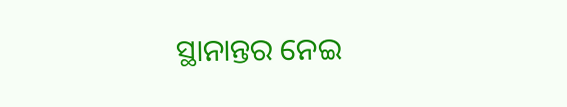ସ୍ଥାନାନ୍ତର ନେଇ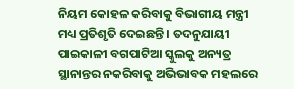ନିୟମ କୋହଳ କରିବାକୁ ବିଭାଗୀୟ ମନ୍ତ୍ରୀ ମଧ୍ୟ ପ୍ରତିଶୃତି ଦେଇଛନ୍ତି । ତଦନୁଯାୟୀ ପାଇକାଳୀ ବଗପାଟିଆ ସ୍କୁଲକୁ ଅନ୍ୟତ୍ର ସ୍ଥାନାନ୍ତର ନକରିବାକୁ ଅଭିଭାବକ ମହଲରେ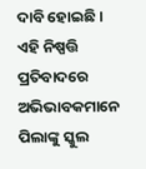ଦାବି ହୋଇଛି । ଏହି ନିଷ୍ପତ୍ତି ପ୍ରତିବାଦରେ ଅଭିଭାବକମାନେ ପିଲାଙ୍କୁ ସ୍କୁଲ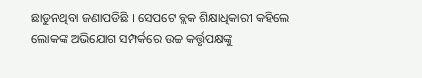ଛାଡୁନଥିବା ଜଣାପଡିଛି । ସେପଟେ ବ୍ଲକ ଶିକ୍ଷାଧିକାରୀ କହିଲେ ଲୋକଙ୍କ ଅଭିଯୋଗ ସମ୍ପର୍କରେ ଉଚ୍ଚ କର୍ତ୍ତୃପକ୍ଷଙ୍କୁ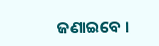ଜଣାଇବେ ।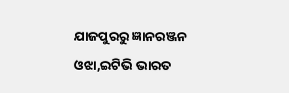ଯାଜପୁରରୁ ଜ୍ଞାନରଞ୍ଜନ ଓଝା,ଇଟିଭି ଭାରତ